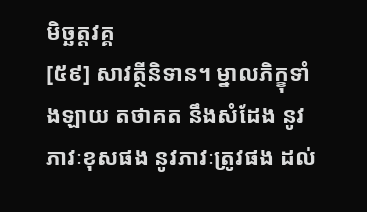មិច្ឆត្តវគ្គ
[៥៩] សាវត្ថីនិទាន។ ម្នាលភិក្ខុទាំងឡាយ តថាគត នឹងសំដែង នូវភាវៈខុសផង នូវភាវៈត្រូវផង ដល់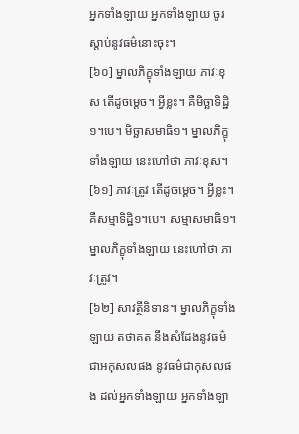អ្នកទាំងឡាយ អ្នកទាំងឡាយ ចូរស្តាប់នូវធម៌នោះចុះ។
[៦០] ម្នាលភិក្ខុទាំងឡាយ ភាវៈខុស តើដូចម្តេច។ អ្វីខ្លះ។ គឺមិច្ឆាទិដ្ឋិ១។បេ។ មិច្ឆាសមាធិ១។ ម្នាលភិក្ខុទាំងឡាយ នេះហៅថា ភាវៈខុស។
[៦១] ភាវៈត្រូវ តើដូចម្តេច។ អ្វីខ្លះ។ គឺសម្មាទិដ្ឋិ១។បេ។ សម្មាសមាធិ១។ ម្នាលភិក្ខុទាំងឡាយ នេះហៅថា ភាវៈត្រូវ។
[៦២] សាវត្ថីនិទាន។ ម្នាលភិក្ខុទាំងឡាយ តថាគត នឹងសំដែងនូវធម៌ ជាអកុសលផង នូវធម៌ជាកុសលផង ដល់អ្នកទាំងឡាយ អ្នកទាំងឡា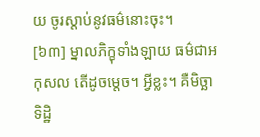យ ចូរស្ដាប់នូវធម៌នោះចុះ។
[៦៣] ម្នាលភិក្ខុទាំងឡាយ ធម៌ជាអកុសល តើដូចម្តេច។ អ្វីខ្លះ។ គឺមិច្ឆាទិដ្ឋិ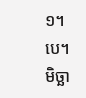១។បេ។ មិច្ឆា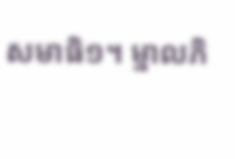សមាធិ១។ ម្នាលភិ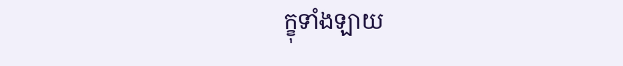ក្ខុទាំងឡាយ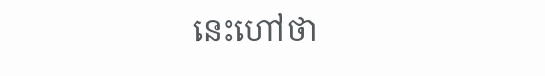នេះហៅថា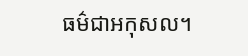ធម៌ជាអកុសល។